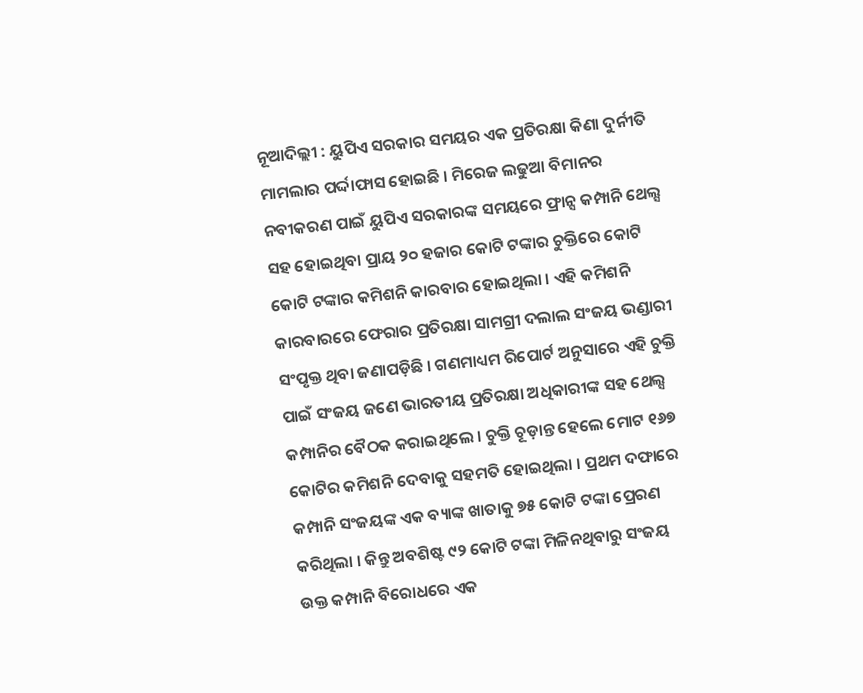ନୂଆଦିଲ୍ଲୀ : ୟୁପିଏ ସରକାର ସମୟର ଏକ ପ୍ରତିରକ୍ଷା କିଣା ଦୁର୍ନୀତି ମାମଲାର ପର୍ଦ୍ଦାଫାସ ହୋଇଛି । ମିରେଜ ଲଢୁଆ ବିମାନର ନବୀକରଣ ପାଇଁ ୟୁପିଏ ସରକାରଙ୍କ ସମୟରେ ଫ୍ରାନ୍ସ କମ୍ପାନି ଥେଲ୍ସ ସହ ହୋଇଥିବା ପ୍ରାୟ ୨୦ ହଜାର କୋଟି ଟଙ୍କାର ଚୁକ୍ତିରେ କୋଟି କୋଟି ଟଙ୍କାର କମିଶନି କାରବାର ହୋଇଥିଲା । ଏହି କମିଶନି କାରବାରରେ ଫେରାର ପ୍ରତିରକ୍ଷା ସାମଗ୍ରୀ ଦଲାଲ ସଂଜୟ ଭଣ୍ଡାରୀ ସଂପୃକ୍ତ ଥିବା ଜଣାପଡ଼ିଛି । ଗଣମାଧ୍ୟମ ରିପୋର୍ଟ ଅନୁସାରେ ଏହି ଚୁକ୍ତି ପାଇଁ ସଂଜୟ ଜଣେ ଭାରତୀୟ ପ୍ରତିରକ୍ଷା ଅଧିକାରୀଙ୍କ ସହ ଥେଲ୍ସ କମ୍ପାନିର ବୈଠକ କରାଇଥିଲେ । ଚୁକ୍ତି ଚୂଡ଼ାନ୍ତ ହେଲେ ମୋଟ ୧୬୭ କୋଟିର କମିଶନି ଦେବାକୁ ସହମତି ହୋଇଥିଲା । ପ୍ରଥମ ଦଫାରେ କମ୍ପାନି ସଂଜୟଙ୍କ ଏକ ବ୍ୟାଙ୍କ ଖାତାକୁ ୭୫ କୋଟି ଟଙ୍କା ପ୍ରେରଣ କରିଥିଲା । କିନ୍ତୁ ଅବଶିଷ୍ଟ ୯୨ କୋଟି ଟଙ୍କା ମିଳିନଥିବାରୁ ସଂଜୟ ଉକ୍ତ କମ୍ପାନି ବିରୋଧରେ ଏକ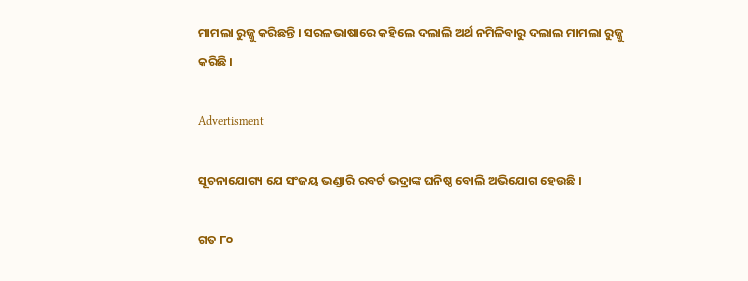ମାମଲା ରୁଜ୍ଜୁ କରିଛନ୍ତି । ସରଳଭାଷାରେ କହିଲେ ଦଲାଲି ଅର୍ଥ ନମିଳିବାରୁ ଦଲାଲ ମାମଲା ରୁଜ୍ଜୁ କରିଛି ।

Advertisment

ସୂଚନାଯୋଗ୍ୟ ଯେ ସଂଜୟ ଭଣ୍ଡାରି ରବର୍ଟ ଭଦ୍ରାଙ୍କ ଘନିଷ୍ଠ ବୋଲି ଅଭିଯୋଗ ହେଉଛି ।

ଗତ ୮୦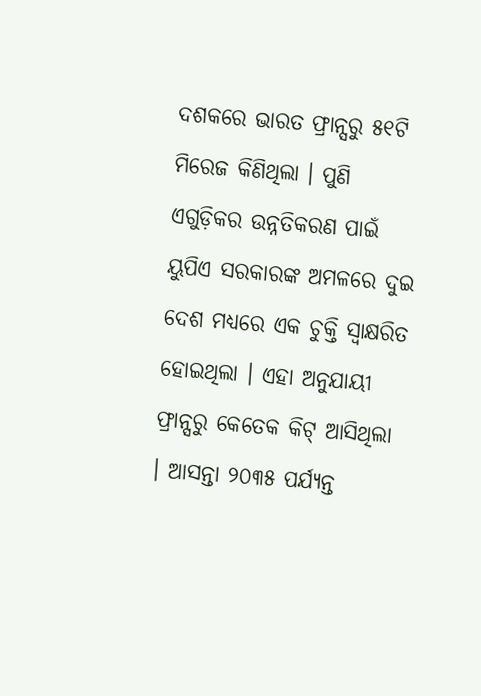ଦଶକରେ ଭାରତ ଫ୍ରାନ୍ସରୁ ୫୧ଟି ମିରେଜ କିଣିଥିଲା । ପୁଣି ଏଗୁଡ଼ିକର ଉନ୍ନତିକରଣ ପାଇଁ ୟୁପିଏ ସରକାରଙ୍କ ଅମଳରେ ଦୁଇ ଦେଶ ମଧ୍ୟରେ ଏକ ଚୁକ୍ତି ସ୍ବାକ୍ଷରିତ ହୋଇଥିଲା । ଏହା ଅନୁଯାୟୀ ଫ୍ରାନ୍ସରୁ କେତେକ କିଟ୍ ଆସିଥିଲା । ଆସନ୍ତା ୨୦୩୫ ପର୍ଯ୍ୟନ୍ତ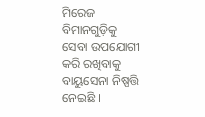ମିରେଜ ବିମାନଗୁଡ଼ିକୁ ସେବା ଉପଯୋଗୀ କରି ରଖିବାକୁ ବାୟୁସେନା ନିଷ୍ପତ୍ତି ନେଇଛି ।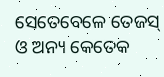ସେତେବେଳେ ତେଜସ୍ ଓ ଅନ୍ୟ କେତେକ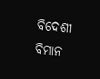ବିଦେଶୀ ବିମାନ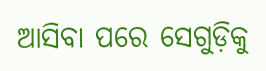ଆସିବା ପରେ ସେଗୁଡ଼ିକୁ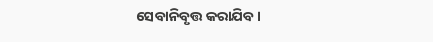ସେବାନିବୃତ୍ତ କରାଯିବ ।